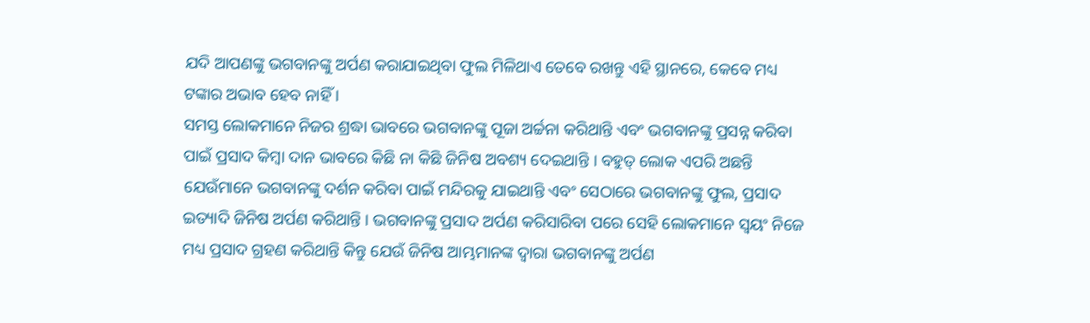ଯଦି ଆପଣଙ୍କୁ ଭଗବାନଙ୍କୁ ଅର୍ପଣ କରାଯାଇଥିବା ଫୁଲ ମିଳିଥାଏ ତେବେ ରଖନ୍ତୁ ଏହି ସ୍ଥାନରେ, କେବେ ମଧ୍ୟ ଟଙ୍କାର ଅଭାବ ହେବ ନାହିଁ ।
ସମସ୍ତ ଲୋକମାନେ ନିଜର ଶ୍ରଦ୍ଧା ଭାବରେ ଭଗବାନଙ୍କୁ ପୂଜା ଅର୍ଚ୍ଚନା କରିଥାନ୍ତି ଏବଂ ଭଗବାନଙ୍କୁ ପ୍ରସନ୍ନ କରିବା ପାଇଁ ପ୍ରସାଦ କିମ୍ବା ଦାନ ଭାବରେ କିଛି ନା କିଛି ଜିନିଷ ଅବଶ୍ୟ ଦେଇଥାନ୍ତି । ବହୁତ୍ ଲୋକ ଏପରି ଅଛନ୍ତି ଯେଉଁମାନେ ଭଗବାନଙ୍କୁ ଦର୍ଶନ କରିବା ପାଇଁ ମନ୍ଦିରକୁ ଯାଇଥାନ୍ତି ଏବଂ ସେଠାରେ ଭଗବାନଙ୍କୁ ଫୁଲ, ପ୍ରସାଦ ଇତ୍ୟାଦି ଜିନିଷ ଅର୍ପଣ କରିଥାନ୍ତି । ଭଗବାନଙ୍କୁ ପ୍ରସାଦ ଅର୍ପଣ କରିସାରିବା ପରେ ସେହି ଲୋକମାନେ ସ୍ଵୟଂ ନିଜେ ମଧ୍ୟ ପ୍ରସାଦ ଗ୍ରହଣ କରିଥାନ୍ତି କିନ୍ତୁ ଯେଉଁ ଜିନିଷ ଆମ୍ଭମାନଙ୍କ ଦ୍ୱାରା ଭଗବାନଙ୍କୁ ଅର୍ପଣ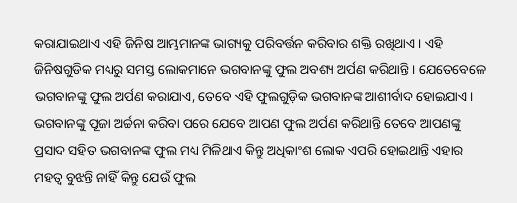କରାଯାଇଥାଏ ଏହି ଜିନିଷ ଆମ୍ଭମାନଙ୍କ ଭାଗ୍ୟକୁ ପରିବର୍ତ୍ତନ କରିବାର ଶକ୍ତି ରଖିଥାଏ । ଏହି ଜିନିଷଗୁଡିକ ମଧ୍ୟରୁ ସମସ୍ତ ଲୋକମାନେ ଭଗବାନଙ୍କୁ ଫୁଲ ଅବଶ୍ୟ ଅର୍ପଣ କରିଥାନ୍ତି । ଯେତେବେଳେ ଭଗବାନଙ୍କୁ ଫୁଲ ଅର୍ପଣ କରାଯାଏ, ତେବେ ଏହି ଫୁଲଗୁଡ଼ିକ ଭଗବାନଙ୍କ ଆଶୀର୍ବାଦ ହୋଇଯାଏ ।
ଭଗବାନଙ୍କୁ ପୂଜା ଅର୍ଚ୍ଚନା କରିବା ପରେ ଯେବେ ଆପଣ ଫୁଲ ଅର୍ପଣ କରିଥାନ୍ତି ତେବେ ଆପଣଙ୍କୁ ପ୍ରସାଦ ସହିତ ଭଗବାନଙ୍କ ଫୁଲ ମଧ୍ୟ ମିଳିଥାଏ କିନ୍ତୁ ଅଧିକାଂଶ ଲୋକ ଏପରି ହୋଇଥାନ୍ତି ଏହାର ମହତ୍ଵ ବୁଝନ୍ତି ନାହିଁ କିନ୍ତୁ ଯେଉଁ ଫୁଲ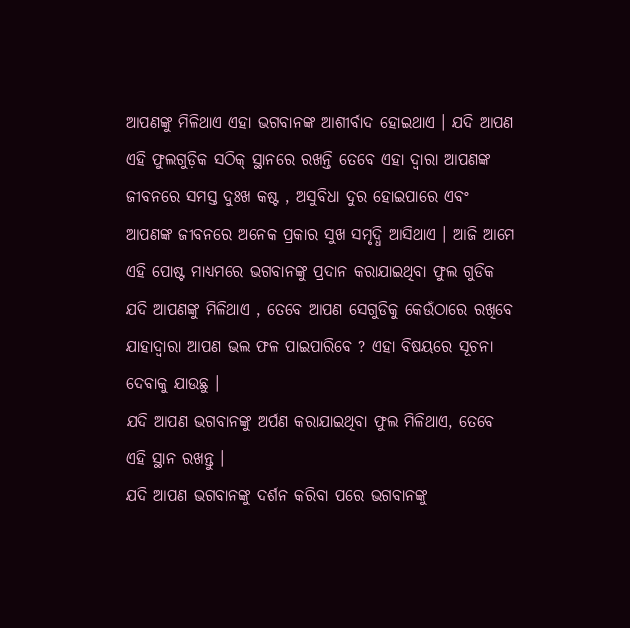ଆପଣଙ୍କୁ ମିଳିଥାଏ ଏହା ଭଗବାନଙ୍କ ଆଶୀର୍ବାଦ ହୋଇଥାଏ । ଯଦି ଆପଣ ଏହି ଫୁଲଗୁଡ଼ିକ ସଠିକ୍ ସ୍ଥାନରେ ରଖନ୍ତି ତେବେ ଏହା ଦ୍ୱାରା ଆପଣଙ୍କ ଜୀବନରେ ସମସ୍ତ ଦୁଃଖ କଷ୍ଟ , ଅସୁବିଧା ଦୁର ହୋଇପାରେ ଏବଂ ଆପଣଙ୍କ ଜୀବନରେ ଅନେକ ପ୍ରକାର ସୁଖ ସମୃଦ୍ଧି ଆସିଥାଏ । ଆଜି ଆମେ ଏହି ପୋଷ୍ଟ ମାଧ୍ୟମରେ ଭଗବାନଙ୍କୁ ପ୍ରଦାନ କରାଯାଇଥିବା ଫୁଲ ଗୁଡିକ ଯଦି ଆପଣଙ୍କୁ ମିଳିଥାଏ , ତେବେ ଆପଣ ସେଗୁଡିକୁ କେଉଁଠାରେ ରଖିବେ ଯାହାଦ୍ୱାରା ଆପଣ ଭଲ ଫଳ ପାଇପାରିବେ ? ଏହା ବିଷୟରେ ସୂଚନା ଦେବାକୁ ଯାଉଛୁ ।
ଯଦି ଆପଣ ଭଗବାନଙ୍କୁ ଅର୍ପଣ କରାଯାଇଥିବା ଫୁଲ ମିଳିଥାଏ, ତେବେ ଏହି ସ୍ଥାନ ରଖନ୍ତୁ ।
ଯଦି ଆପଣ ଭଗବାନଙ୍କୁ ଦର୍ଶନ କରିବା ପରେ ଭଗବାନଙ୍କୁ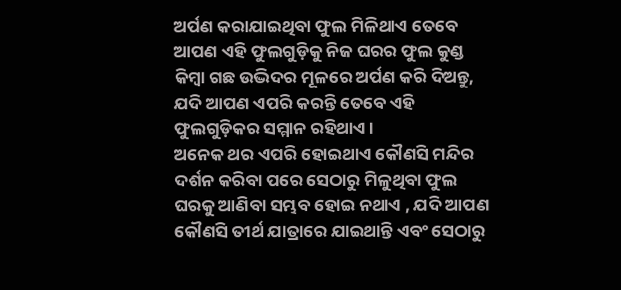ଅର୍ପଣ କରାଯାଇଥିବା ଫୁଲ ମିଳିଥାଏ ତେବେ ଆପଣ ଏହି ଫୁଲଗୁଡ଼ିକୁ ନିଜ ଘରର ଫୁଲ କୁଣ୍ଡ କିମ୍ବା ଗଛ ଉଦ୍ଭିଦର ମୂଳରେ ଅର୍ପଣ କରି ଦିଅନ୍ତୁ, ଯଦି ଆପଣ ଏପରି କରନ୍ତି ତେବେ ଏହି ଫୁଲଗୁଡ଼ିକର ସମ୍ମାନ ରହିଥାଏ ।
ଅନେକ ଥର ଏପରି ହୋଇଥାଏ କୌଣସି ମନ୍ଦିର ଦର୍ଶନ କରିବା ପରେ ସେଠାରୁ ମିଳୁଥିବା ଫୁଲ ଘରକୁ ଆଣିବା ସମ୍ଭବ ହୋଇ ନଥାଏ , ଯଦି ଆପଣ କୌଣସି ତୀର୍ଥ ଯାତ୍ରାରେ ଯାଇଥାନ୍ତି ଏବଂ ସେଠାରୁ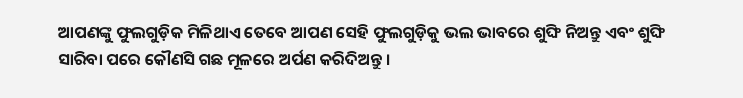ଆପଣଙ୍କୁ ଫୁଲଗୁଡ଼ିକ ମିଳିଥାଏ ତେବେ ଆପଣ ସେହି ଫୁଲଗୁଡ଼ିକୁ ଭଲ ଭାବରେ ଶୁଙ୍ଘି ନିଅନ୍ତୁ ଏବଂ ଶୁଙ୍ଘି ସାରିବା ପରେ କୌଣସି ଗଛ ମୂଳରେ ଅର୍ପଣ କରିଦିଅନ୍ତୁ ।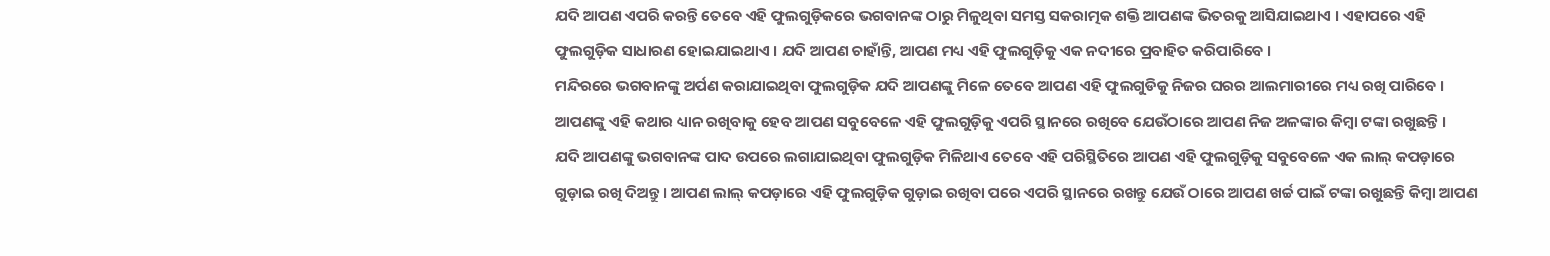ଯଦି ଆପଣ ଏପରି କରନ୍ତି ତେବେ ଏହି ଫୁଲଗୁଡ଼ିକରେ ଭଗବାନଙ୍କ ଠାରୁ ମିଳୁଥିବା ସମସ୍ତ ସକରାତ୍ମକ ଶକ୍ତି ଆପଣଙ୍କ ଭିତରକୁ ଆସିଯାଇଥାଏ । ଏହାପରେ ଏହି ଫୁଲଗୁଡ଼ିକ ସାଧାରଣ ହୋଇଯାଇଥାଏ । ଯଦି ଆପଣ ଚାହାଁନ୍ତି, ଆପଣ ମଧ୍ୟ ଏହି ଫୁଲଗୁଡ଼ିକୁ ଏକ ନଦୀରେ ପ୍ରବାହିତ କରିପାରିବେ ।
ମନ୍ଦିରରେ ଭଗବାନଙ୍କୁ ଅର୍ପଣ କରାଯାଇଥିବା ଫୁଲଗୁଡ଼ିକ ଯଦି ଆପଣଙ୍କୁ ମିଳେ ତେବେ ଆପଣ ଏହି ଫୁଲଗୁଡିକୁ ନିଜର ଘରର ଆଲମାରୀରେ ମଧ୍ୟ ରଖି ପାରିବେ । ଆପଣଙ୍କୁ ଏହି କଥାର ଧ୍ୟାନ ରଖିବାକୁ ହେବ ଆପଣ ସବୁବେଳେ ଏହି ଫୁଲଗୁଡ଼ିକୁ ଏପରି ସ୍ଥାନରେ ରଖିବେ ଯେଉଁଠାରେ ଆପଣ ନିଜ ଅଳଙ୍କାର କିମ୍ବା ଟଙ୍କା ରଖୁଛନ୍ତି ।
ଯଦି ଆପଣଙ୍କୁ ଭଗବାନଙ୍କ ପାଦ ଉପରେ ଲଗାଯାଇଥିବା ଫୁଲଗୁଡ଼ିକ ମିଳିଥାଏ ତେବେ ଏହି ପରିସ୍ଥିତିରେ ଆପଣ ଏହି ଫୁଲଗୁଡ଼ିକୁ ସବୁବେଳେ ଏକ ଲାଲ୍ କପଡ଼ାରେ ଗୁଡ଼ାଇ ରଖି ଦିଅନ୍ତୁ । ଆପଣ ଲାଲ୍ କପଡ଼ାରେ ଏହି ଫୁଲଗୁଡ଼ିକ ଗୁଡ଼ାଇ ରଖିବା ପରେ ଏପରି ସ୍ଥାନରେ ରଖନ୍ତୁ ଯେଉଁ ଠାରେ ଆପଣ ଖର୍ଚ୍ଚ ପାଇଁ ଟଙ୍କା ରଖୁଛନ୍ତି କିମ୍ବା ଆପଣ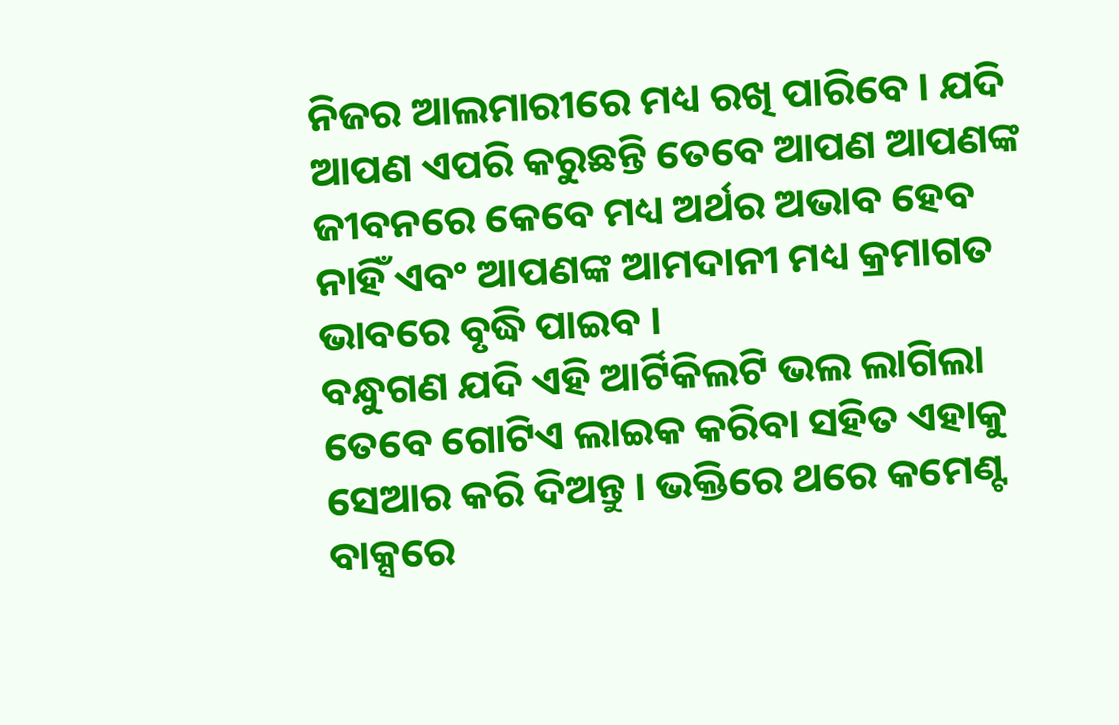ନିଜର ଆଲମାରୀରେ ମଧ୍ୟ ରଖି ପାରିବେ । ଯଦି ଆପଣ ଏପରି କରୁଛନ୍ତି ତେବେ ଆପଣ ଆପଣଙ୍କ ଜୀବନରେ କେବେ ମଧ୍ୟ ଅର୍ଥର ଅଭାବ ହେବ ନାହିଁ ଏବଂ ଆପଣଙ୍କ ଆମଦାନୀ ମଧ୍ୟ କ୍ରମାଗତ ଭାବରେ ବୃଦ୍ଧି ପାଇବ ।
ବନ୍ଧୁଗଣ ଯଦି ଏହି ଆର୍ଟିକିଲଟି ଭଲ ଲାଗିଲା ତେବେ ଗୋଟିଏ ଲାଇକ କରିବା ସହିତ ଏହାକୁ ସେଆର କରି ଦିଅନ୍ତୁ । ଭକ୍ତିରେ ଥରେ କମେଣ୍ଟ ବାକ୍ସରେ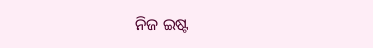ନିଜ ଇଷ୍ଟ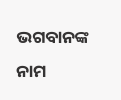ଭଗବାନଙ୍କ ନାମ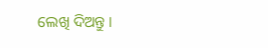ଲେଖି ଦିଅନ୍ତୁ ।